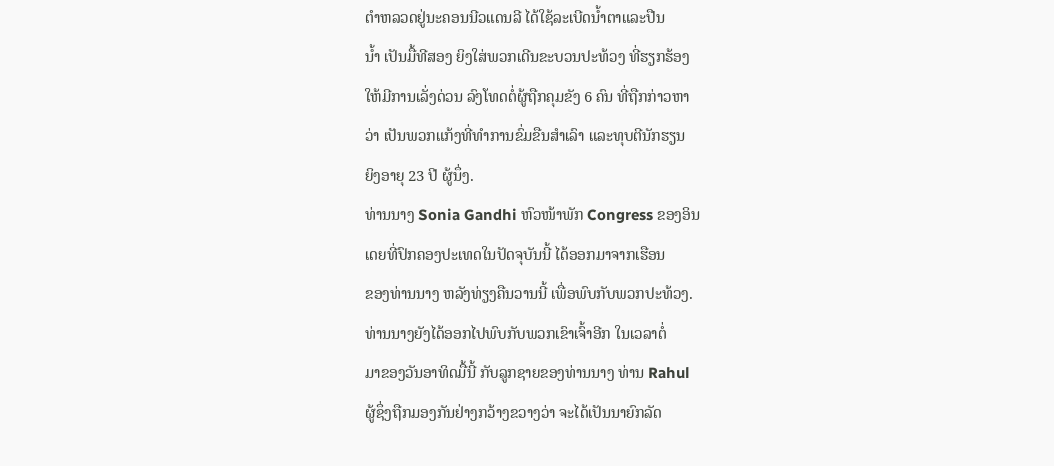ຕໍາຫລວດຢູ່ນະຄອນນີວແດນລີ ໄດ້ໃຊ້ລະເບີດນໍ້າຕາແລະປືນ
ນໍ້າ ເປັນມື້ທີສອງ ຍິງໃສ່ພວກເດີນຂະບວນປະທ້ວງ ທີ່ຮຽກຮ້ອງ
ໃຫ້ມີການເລັ່ງດ່ວນ ລົງໂທດຕໍ່ຜູ້ຖືກຄຸມຂັງ 6 ຄົນ ທີ່ຖືກກ່າວຫາ
ວ່າ ເປັນພວກແກ້ງທີ່ທໍາການຂົ່ມຂືນສໍາເລົາ ແລະທຸບຕີນັກຮຽນ
ຍິງອາຍຸ 23 ປີ ຜູ້ນຶ່ງ.
ທ່ານນາງ Sonia Gandhi ຫົວໜ້າພັກ Congress ຂອງອິນ
ເດຍທີ່ປົກຄອງປະເທດໃນປັດຈຸບັນນີ້ ໄດ້ອອກມາຈາກເຮືອນ
ຂອງທ່ານນາງ ຫລັງທ່ຽງຄືນວານນີ້ ເພື່ອພົບກັບພວກປະທ້ວງ.
ທ່ານນາງຍັງໄດ້ອອກໄປພົບກັບພວກເຂົາເຈົ້າອີກ ໃນເວລາຕໍ່
ມາຂອງວັນອາທິດມື້ນີ້ ກັບລູກຊາຍຂອງທ່ານນາງ ທ່ານ Rahul
ຜູ້ຊຶ່ງຖືກມອງກັນຢ່າງກວ້າງຂວາງວ່າ ຈະໄດ້ເປັນນາຍົກລັດ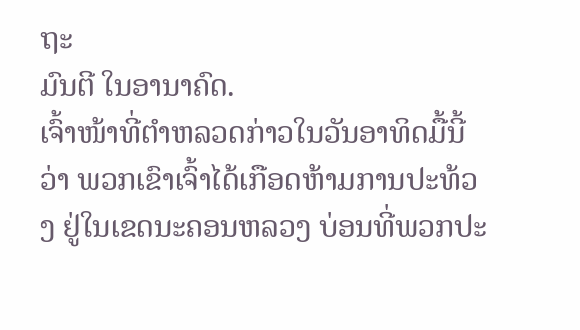ຖະ
ມົນຕີ ໃນອານາຄົດ.
ເຈົ້າໜ້າທີ່ຕໍາຫລວດກ່າວໃນວັນອາທິດມື້ນີ້ວ່າ ພວກເຂົາເຈົ້າໄດ້ເກືອດຫ້າມການປະທ້ວງ ຢູ່ໃນເຂດນະຄອນຫລວງ ບ່ອນທີ່ພວກປະ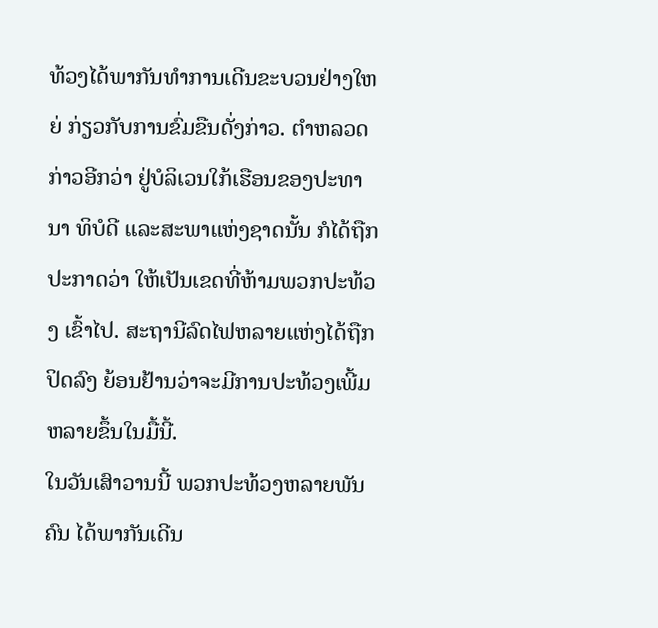ທ້ວງໄດ້ພາກັນທໍາການເດີນຂະບວນຢ່າງໃຫຍ່ ກ່ຽວກັບການຂົ່ມຂືນດັ່ງກ່າວ. ຕໍາຫລວດກ່າວອີກວ່າ ຢູ່ບໍລິເວນໃກ້ເຮືອນຂອງປະທານາ ທິບໍດີ ແລະສະພາແຫ່ງຊາດນັ້ນ ກໍໄດ້ຖືກປະກາດວ່າ ໃຫ້ເປັນເຂດທີ່ຫ້າມພວກປະທ້ວງ ເຂົ້າໄປ. ສະຖານີລົດໄຟຫລາຍແຫ່ງໄດ້ຖືກປິດລົງ ຍ້ອນຢ້ານວ່າຈະມີການປະທ້ວງເພີ້ມ ຫລາຍຂຶ້ນໃນມື້ນີ້.
ໃນວັນເສົາວານນີ້ ພວກປະທ້ວງຫລາຍພັນຄົນ ໄດ້ພາກັນເດີນ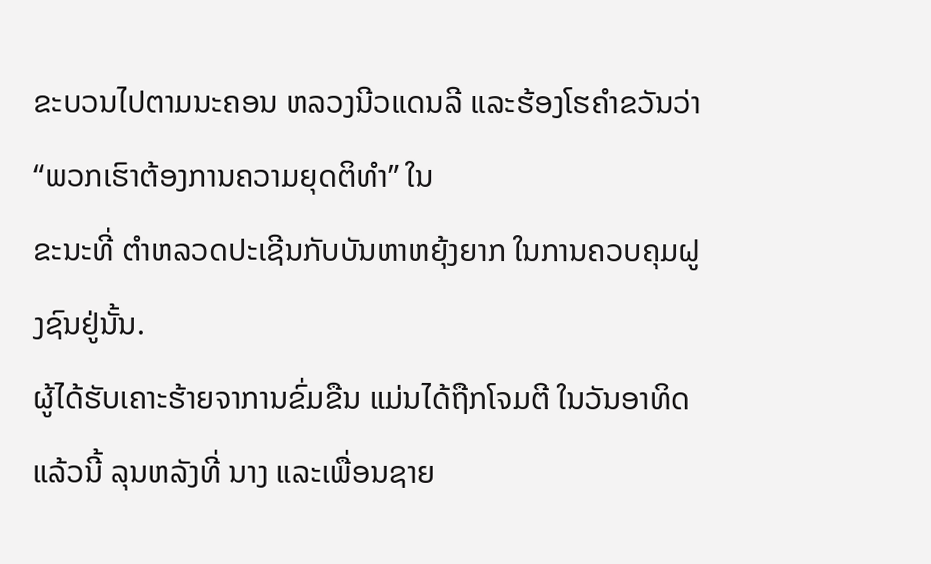ຂະບວນໄປຕາມນະຄອນ ຫລວງນີວແດນລີ ແລະຮ້ອງໂຮຄໍາຂວັນວ່າ “ພວກເຮົາຕ້ອງການຄວາມຍຸດຕິທໍາ” ໃນ
ຂະນະທີ່ ຕໍາຫລວດປະເຊີນກັບບັນຫາຫຍຸ້ງຍາກ ໃນການຄວບຄຸມຝູງຊົນຢູ່ນັ້ນ.
ຜູ້ໄດ້ຮັບເຄາະຮ້າຍຈາການຂົ່ມຂືນ ແມ່ນໄດ້ຖືກໂຈມຕີ ໃນວັນອາທິດແລ້ວນີ້ ລຸນຫລັງທີ່ ນາງ ແລະເພື່ອນຊາຍ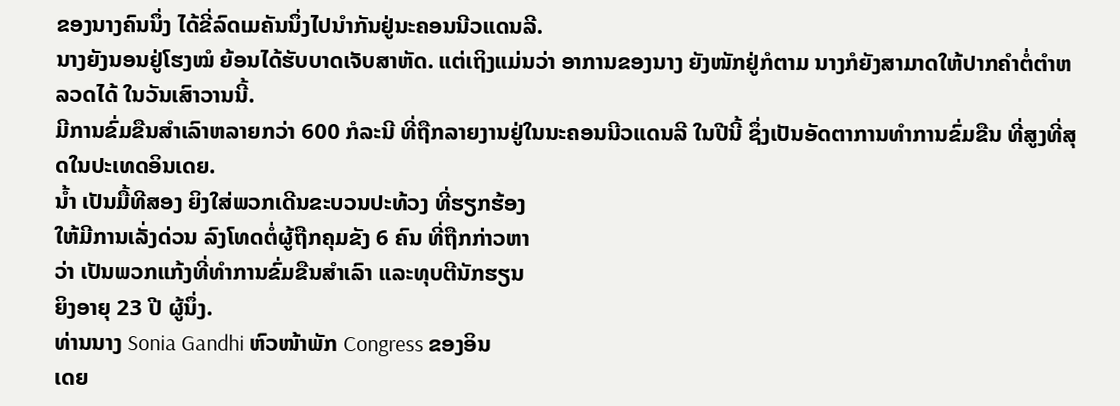ຂອງນາງຄົນນຶ່ງ ໄດ້ຂີ່ລົດເມຄັນນຶ່ງໄປນໍາກັນຢູ່ນະຄອນນີວແດນລີ.
ນາງຍັງນອນຢູ່ໂຮງໝໍ ຍ້ອນໄດ້ຮັບບາດເຈັບສາຫັດ. ແຕ່ເຖິງແມ່ນວ່າ ອາການຂອງນາງ ຍັງໜັກຢູ່ກໍຕາມ ນາງກໍຍັງສາມາດໃຫ້ປາກຄໍາຕໍ່ຕໍາຫລວດໄດ້ ໃນວັນເສົາວານນີ້.
ມີການຂົ່ມຂືນສໍາເລົາຫລາຍກວ່າ 600 ກໍລະນີ ທີ່ຖືກລາຍງານຢູ່ໃນນະຄອນນີວແດນລີ ໃນປີນີ້ ຊຶ່ງເປັນອັດຕາການທໍາການຂົ່ມຂືນ ທີ່ສູງທີ່ສຸດໃນປະເທດອິນເດຍ.
ນໍ້າ ເປັນມື້ທີສອງ ຍິງໃສ່ພວກເດີນຂະບວນປະທ້ວງ ທີ່ຮຽກຮ້ອງ
ໃຫ້ມີການເລັ່ງດ່ວນ ລົງໂທດຕໍ່ຜູ້ຖືກຄຸມຂັງ 6 ຄົນ ທີ່ຖືກກ່າວຫາ
ວ່າ ເປັນພວກແກ້ງທີ່ທໍາການຂົ່ມຂືນສໍາເລົາ ແລະທຸບຕີນັກຮຽນ
ຍິງອາຍຸ 23 ປີ ຜູ້ນຶ່ງ.
ທ່ານນາງ Sonia Gandhi ຫົວໜ້າພັກ Congress ຂອງອິນ
ເດຍ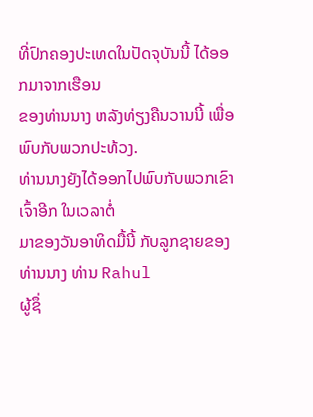ທີ່ປົກຄອງປະເທດໃນປັດຈຸບັນນີ້ ໄດ້ອອກມາຈາກເຮືອນ
ຂອງທ່ານນາງ ຫລັງທ່ຽງຄືນວານນີ້ ເພື່ອພົບກັບພວກປະທ້ວງ.
ທ່ານນາງຍັງໄດ້ອອກໄປພົບກັບພວກເຂົາເຈົ້າອີກ ໃນເວລາຕໍ່
ມາຂອງວັນອາທິດມື້ນີ້ ກັບລູກຊາຍຂອງທ່ານນາງ ທ່ານ Rahul
ຜູ້ຊຶ່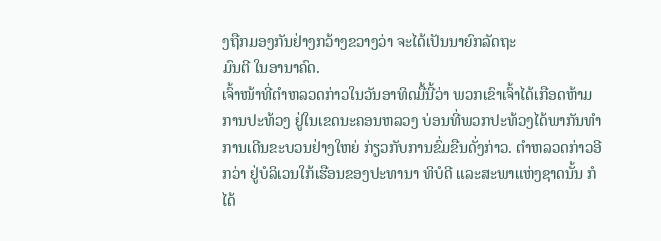ງຖືກມອງກັນຢ່າງກວ້າງຂວາງວ່າ ຈະໄດ້ເປັນນາຍົກລັດຖະ
ມົນຕີ ໃນອານາຄົດ.
ເຈົ້າໜ້າທີ່ຕໍາຫລວດກ່າວໃນວັນອາທິດມື້ນີ້ວ່າ ພວກເຂົາເຈົ້າໄດ້ເກືອດຫ້າມການປະທ້ວງ ຢູ່ໃນເຂດນະຄອນຫລວງ ບ່ອນທີ່ພວກປະທ້ວງໄດ້ພາກັນທໍາການເດີນຂະບວນຢ່າງໃຫຍ່ ກ່ຽວກັບການຂົ່ມຂືນດັ່ງກ່າວ. ຕໍາຫລວດກ່າວອີກວ່າ ຢູ່ບໍລິເວນໃກ້ເຮືອນຂອງປະທານາ ທິບໍດີ ແລະສະພາແຫ່ງຊາດນັ້ນ ກໍໄດ້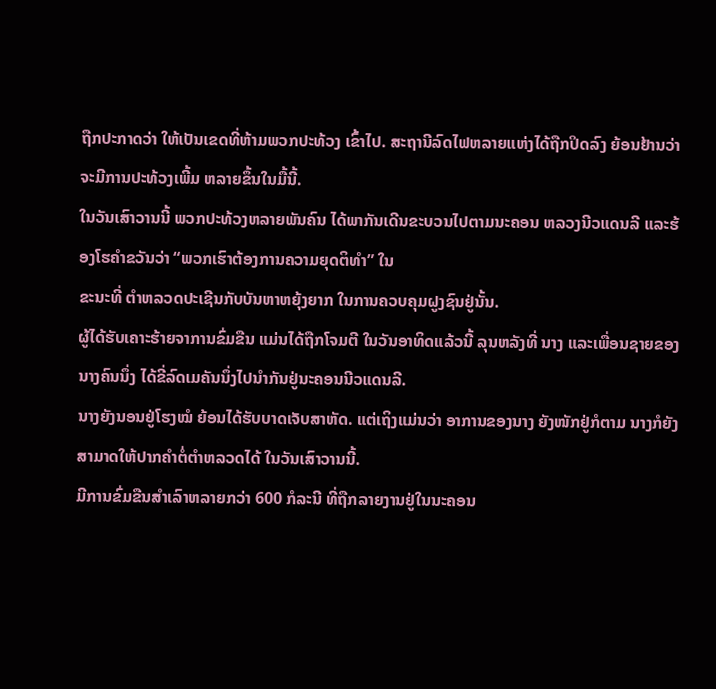ຖືກປະກາດວ່າ ໃຫ້ເປັນເຂດທີ່ຫ້າມພວກປະທ້ວງ ເຂົ້າໄປ. ສະຖານີລົດໄຟຫລາຍແຫ່ງໄດ້ຖືກປິດລົງ ຍ້ອນຢ້ານວ່າຈະມີການປະທ້ວງເພີ້ມ ຫລາຍຂຶ້ນໃນມື້ນີ້.
ໃນວັນເສົາວານນີ້ ພວກປະທ້ວງຫລາຍພັນຄົນ ໄດ້ພາກັນເດີນຂະບວນໄປຕາມນະຄອນ ຫລວງນີວແດນລີ ແລະຮ້ອງໂຮຄໍາຂວັນວ່າ “ພວກເຮົາຕ້ອງການຄວາມຍຸດຕິທໍາ” ໃນ
ຂະນະທີ່ ຕໍາຫລວດປະເຊີນກັບບັນຫາຫຍຸ້ງຍາກ ໃນການຄວບຄຸມຝູງຊົນຢູ່ນັ້ນ.
ຜູ້ໄດ້ຮັບເຄາະຮ້າຍຈາການຂົ່ມຂືນ ແມ່ນໄດ້ຖືກໂຈມຕີ ໃນວັນອາທິດແລ້ວນີ້ ລຸນຫລັງທີ່ ນາງ ແລະເພື່ອນຊາຍຂອງນາງຄົນນຶ່ງ ໄດ້ຂີ່ລົດເມຄັນນຶ່ງໄປນໍາກັນຢູ່ນະຄອນນີວແດນລີ.
ນາງຍັງນອນຢູ່ໂຮງໝໍ ຍ້ອນໄດ້ຮັບບາດເຈັບສາຫັດ. ແຕ່ເຖິງແມ່ນວ່າ ອາການຂອງນາງ ຍັງໜັກຢູ່ກໍຕາມ ນາງກໍຍັງສາມາດໃຫ້ປາກຄໍາຕໍ່ຕໍາຫລວດໄດ້ ໃນວັນເສົາວານນີ້.
ມີການຂົ່ມຂືນສໍາເລົາຫລາຍກວ່າ 600 ກໍລະນີ ທີ່ຖືກລາຍງານຢູ່ໃນນະຄອນ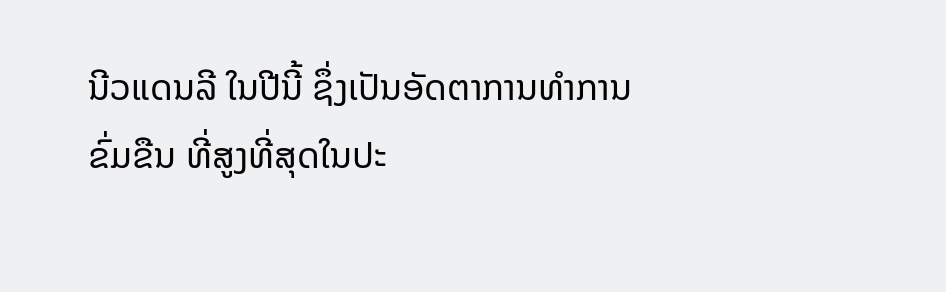ນີວແດນລີ ໃນປີນີ້ ຊຶ່ງເປັນອັດຕາການທໍາການຂົ່ມຂືນ ທີ່ສູງທີ່ສຸດໃນປະ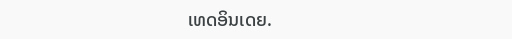ເທດອິນເດຍ.